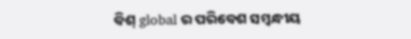ବିଶ୍ global ର ପରିବେଶ ସମ୍ବନ୍ଧୀୟ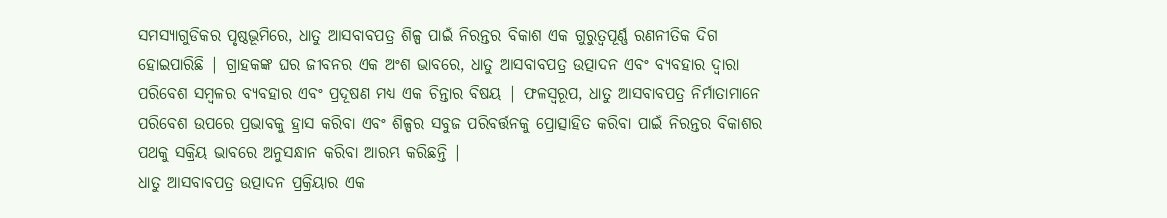ସମସ୍ୟାଗୁଡିକର ପୃଷ୍ଠଭୂମିରେ, ଧାତୁ ଆସବାବପତ୍ର ଶିଳ୍ପ ପାଇଁ ନିରନ୍ତର ବିକାଶ ଏକ ଗୁରୁତ୍ୱପୂର୍ଣ୍ଣ ରଣନୀତିକ ଦିଗ ହୋଇପାରିଛି | ଗ୍ରାହକଙ୍କ ଘର ଜୀବନର ଏକ ଅଂଶ ଭାବରେ, ଧାତୁ ଆସବାବପତ୍ର ଉତ୍ପାଦନ ଏବଂ ବ୍ୟବହାର ଦ୍ୱାରା ପରିବେଶ ସମ୍ବଳର ବ୍ୟବହାର ଏବଂ ପ୍ରଦୂଷଣ ମଧ୍ୟ ଏକ ଚିନ୍ତାର ବିଷୟ | ଫଳସ୍ୱରୂପ, ଧାତୁ ଆସବାବପତ୍ର ନିର୍ମାତାମାନେ ପରିବେଶ ଉପରେ ପ୍ରଭାବକୁ ହ୍ରାସ କରିବା ଏବଂ ଶିଳ୍ପର ସବୁଜ ପରିବର୍ତ୍ତନକୁ ପ୍ରୋତ୍ସାହିତ କରିବା ପାଇଁ ନିରନ୍ତର ବିକାଶର ପଥକୁ ସକ୍ରିୟ ଭାବରେ ଅନୁସନ୍ଧାନ କରିବା ଆରମ୍ଭ କରିଛନ୍ତି |
ଧାତୁ ଆସବାବପତ୍ର ଉତ୍ପାଦନ ପ୍ରକ୍ରିୟାର ଏକ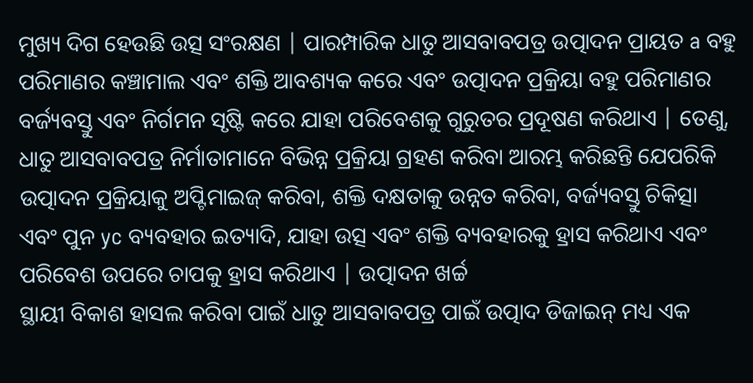ମୁଖ୍ୟ ଦିଗ ହେଉଛି ଉତ୍ସ ସଂରକ୍ଷଣ | ପାରମ୍ପାରିକ ଧାତୁ ଆସବାବପତ୍ର ଉତ୍ପାଦନ ପ୍ରାୟତ a ବହୁ ପରିମାଣର କଞ୍ଚାମାଲ ଏବଂ ଶକ୍ତି ଆବଶ୍ୟକ କରେ ଏବଂ ଉତ୍ପାଦନ ପ୍ରକ୍ରିୟା ବହୁ ପରିମାଣର ବର୍ଜ୍ୟବସ୍ତୁ ଏବଂ ନିର୍ଗମନ ସୃଷ୍ଟି କରେ ଯାହା ପରିବେଶକୁ ଗୁରୁତର ପ୍ରଦୂଷଣ କରିଥାଏ | ତେଣୁ, ଧାତୁ ଆସବାବପତ୍ର ନିର୍ମାତାମାନେ ବିଭିନ୍ନ ପ୍ରକ୍ରିୟା ଗ୍ରହଣ କରିବା ଆରମ୍ଭ କରିଛନ୍ତି ଯେପରିକି ଉତ୍ପାଦନ ପ୍ରକ୍ରିୟାକୁ ଅପ୍ଟିମାଇଜ୍ କରିବା, ଶକ୍ତି ଦକ୍ଷତାକୁ ଉନ୍ନତ କରିବା, ବର୍ଜ୍ୟବସ୍ତୁ ଚିକିତ୍ସା ଏବଂ ପୁନ yc ବ୍ୟବହାର ଇତ୍ୟାଦି, ଯାହା ଉତ୍ସ ଏବଂ ଶକ୍ତି ବ୍ୟବହାରକୁ ହ୍ରାସ କରିଥାଏ ଏବଂ ପରିବେଶ ଉପରେ ଚାପକୁ ହ୍ରାସ କରିଥାଏ | ଉତ୍ପାଦନ ଖର୍ଚ୍ଚ
ସ୍ଥାୟୀ ବିକାଶ ହାସଲ କରିବା ପାଇଁ ଧାତୁ ଆସବାବପତ୍ର ପାଇଁ ଉତ୍ପାଦ ଡିଜାଇନ୍ ମଧ୍ୟ ଏକ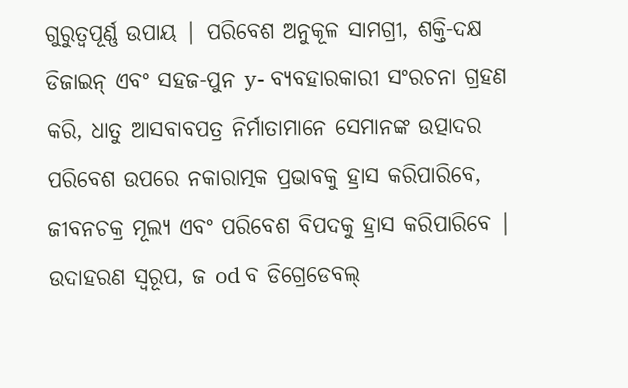ଗୁରୁତ୍ୱପୂର୍ଣ୍ଣ ଉପାୟ | ପରିବେଶ ଅନୁକୂଳ ସାମଗ୍ରୀ, ଶକ୍ତି-ଦକ୍ଷ ଡିଜାଇନ୍ ଏବଂ ସହଜ-ପୁନ y- ବ୍ୟବହାରକାରୀ ସଂରଚନା ଗ୍ରହଣ କରି, ଧାତୁ ଆସବାବପତ୍ର ନିର୍ମାତାମାନେ ସେମାନଙ୍କ ଉତ୍ପାଦର ପରିବେଶ ଉପରେ ନକାରାତ୍ମକ ପ୍ରଭାବକୁ ହ୍ରାସ କରିପାରିବେ, ଜୀବନଚକ୍ର ମୂଲ୍ୟ ଏବଂ ପରିବେଶ ବିପଦକୁ ହ୍ରାସ କରିପାରିବେ | ଉଦାହରଣ ସ୍ୱରୂପ, ଜ od ବ ଡିଗ୍ରେଡେବଲ୍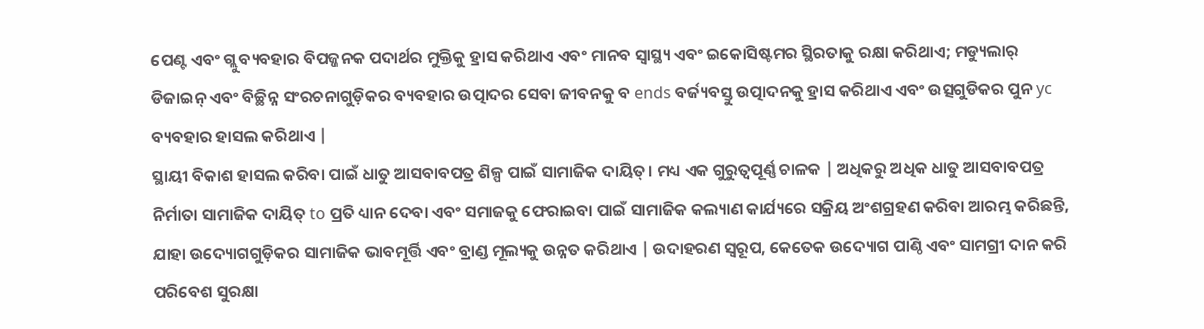ପେଣ୍ଟ ଏବଂ ଗ୍ଲୁ ବ୍ୟବହାର ବିପଜ୍ଜନକ ପଦାର୍ଥର ମୁକ୍ତିକୁ ହ୍ରାସ କରିଥାଏ ଏବଂ ମାନବ ସ୍ୱାସ୍ଥ୍ୟ ଏବଂ ଇକୋସିଷ୍ଟମର ସ୍ଥିରତାକୁ ରକ୍ଷା କରିଥାଏ; ମଡ୍ୟୁଲାର୍ ଡିଜାଇନ୍ ଏବଂ ବିଚ୍ଛିନ୍ନ ସଂରଚନାଗୁଡ଼ିକର ବ୍ୟବହାର ଉତ୍ପାଦର ସେବା ଜୀବନକୁ ବ ends ବର୍ଜ୍ୟବସ୍ତୁ ଉତ୍ପାଦନକୁ ହ୍ରାସ କରିଥାଏ ଏବଂ ଉତ୍ସଗୁଡିକର ପୁନ yc ବ୍ୟବହାର ହାସଲ କରିଥାଏ |
ସ୍ଥାୟୀ ବିକାଶ ହାସଲ କରିବା ପାଇଁ ଧାତୁ ଆସବାବପତ୍ର ଶିଳ୍ପ ପାଇଁ ସାମାଜିକ ଦାୟିତ୍। ମଧ୍ୟ ଏକ ଗୁରୁତ୍ୱପୂର୍ଣ୍ଣ ଚାଳକ | ଅଧିକରୁ ଅଧିକ ଧାତୁ ଆସବାବପତ୍ର ନିର୍ମାତା ସାମାଜିକ ଦାୟିତ୍ to ପ୍ରତି ଧ୍ୟାନ ଦେବା ଏବଂ ସମାଜକୁ ଫେରାଇବା ପାଇଁ ସାମାଜିକ କଲ୍ୟାଣ କାର୍ଯ୍ୟରେ ସକ୍ରିୟ ଅଂଶଗ୍ରହଣ କରିବା ଆରମ୍ଭ କରିଛନ୍ତି, ଯାହା ଉଦ୍ୟୋଗଗୁଡ଼ିକର ସାମାଜିକ ଭାବମୂର୍ତ୍ତି ଏବଂ ବ୍ରାଣ୍ଡ ମୂଲ୍ୟକୁ ଉନ୍ନତ କରିଥାଏ | ଉଦାହରଣ ସ୍ୱରୂପ, କେତେକ ଉଦ୍ୟୋଗ ପାଣ୍ଠି ଏବଂ ସାମଗ୍ରୀ ଦାନ କରି ପରିବେଶ ସୁରକ୍ଷା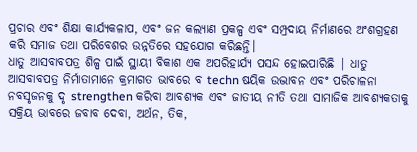ପ୍ରଚାର ଏବଂ ଶିକ୍ଷା କାର୍ଯ୍ୟକଳାପ, ଏବଂ ଜନ କଲ୍ୟାଣ ପ୍ରକଳ୍ପ ଏବଂ ସମ୍ପ୍ରଦାୟ ନିର୍ମାଣରେ ଅଂଶଗ୍ରହଣ କରି ସମାଜ ତଥା ପରିବେଶର ଉନ୍ନତିରେ ସହଯୋଗ କରିଛନ୍ତି।
ଧାତୁ ଆସବାବପତ୍ର ଶିଳ୍ପ ପାଇଁ ସ୍ଥାୟୀ ବିକାଶ ଏକ ଅପରିହାର୍ଯ୍ୟ ପସନ୍ଦ ହୋଇପାରିଛି | ଧାତୁ ଆସବାବପତ୍ର ନିର୍ମାତାମାନେ କ୍ରମାଗତ ଭାବରେ ବ techn ଷୟିକ ଉଦ୍ଭାବନ ଏବଂ ପରିଚାଳନା ନବସୃଜନକୁ ଦୃ strengthen କରିବା ଆବଶ୍ୟକ ଏବଂ ଜାତୀୟ ନୀତି ତଥା ସାମାଜିକ ଆବଶ୍ୟକତାକୁ ସକ୍ରିୟ ଭାବରେ ଜବାବ ଦେବା, ଅର୍ଥନ, ତିକ,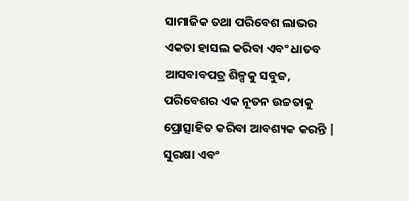ସାମାଜିକ ତଥା ପରିବେଶ ଲାଭର ଏକତା ହାସଲ କରିବା ଏବଂ ଧାତବ ଆସବାବପତ୍ର ଶିଳ୍ପକୁ ସବୁଜ, ପରିବେଶର ଏକ ନୂତନ ଉଚ୍ଚତାକୁ ପ୍ରୋତ୍ସାହିତ କରିବା ଆବଶ୍ୟକ କରନ୍ତି | ସୁରକ୍ଷା ଏବଂ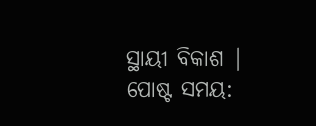ସ୍ଥାୟୀ ବିକାଶ |
ପୋଷ୍ଟ ସମୟ: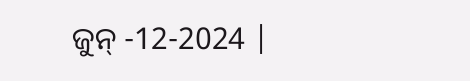ଜୁନ୍ -12-2024 |